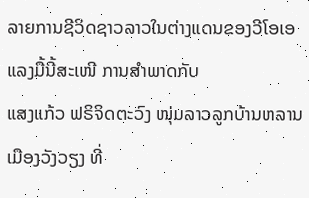ລາຍການຊີວິດຊາວລາວໃນຕ່າງແດນຂອງວີໂອເອ ແລງມື້ນີ້ສະເໜີ ການສໍາພາດກັບ
ແສງແກ້ວ ຟຣິຈິດຕະວົງ ໜຸ່ມລາວລູກບ້ານຫລານເມືອງວັງວຽງ ທີ່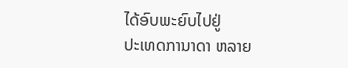ໄດ້ອົບພະຍົບໄປຢູ່
ປະເທດການາດາ ຫລາຍ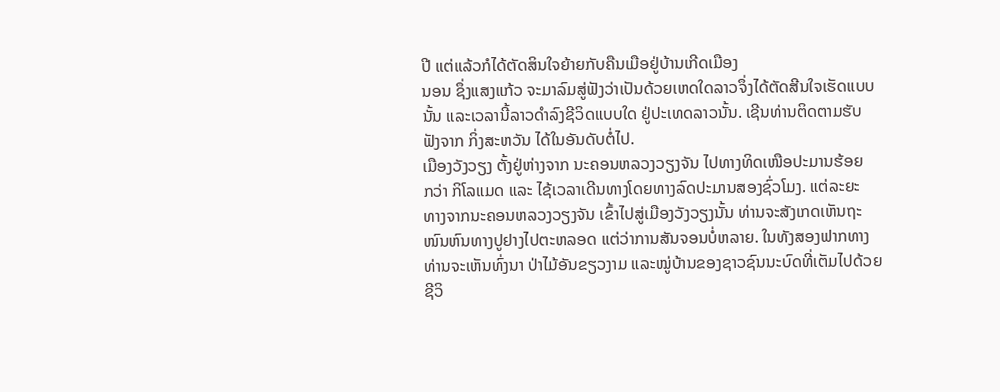ປີ ແຕ່ແລ້ວກໍໄດ້ຕັດສິນໃຈຍ້າຍກັບຄືນເມືອຢູ່ບ້ານເກີດເມືອງ
ນອນ ຊຶ່ງແສງແກ້ວ ຈະມາລົມສູ່ຟັງວ່າເປັນດ້ວຍເຫດໃດລາວຈຶ່ງໄດ້ຕັດສີນໃຈເຮັດແບບ
ນັ້ນ ແລະເວລານີ້ລາວດໍາລົງຊີວິດແບບໃດ ຢູ່ປະເທດລາວນັ້ນ. ເຊີນທ່ານຕິດຕາມຮັບ
ຟັງຈາກ ກິ່ງສະຫວັນ ໄດ້ໃນອັນດັບຕໍ່ໄປ.
ເມືອງວັງວຽງ ຕັ້ງຢູ່ຫ່າງຈາກ ນະຄອນຫລວງວຽງຈັນ ໄປທາງທິດເໜືອປະມານຮ້ອຍ
ກວ່າ ກິໂລແມດ ແລະ ໄຊ້ເວລາເດີນທາງໂດຍທາງລົດປະມານສອງຊົ່ວໂມງ. ແຕ່ລະຍະ
ທາງຈາກນະຄອນຫລວງວຽງຈັນ ເຂົ້າໄປສູ່ເມືອງວັງວຽງນັ້ນ ທ່ານຈະສັງເກດເຫັນຖະ
ໜົນຫົນທາງປູຢາງໄປຕະຫລອດ ແຕ່ວ່າການສັນຈອນບໍ່ຫລາຍ. ໃນທັງສອງຟາກທາງ
ທ່ານຈະເຫັນທົ່ງນາ ປ່າໄມ້ອັນຂຽວງາມ ແລະໝູ່ບ້ານຂອງຊາວຊົນນະບົດທີ່ເຕັມໄປດ້ວຍ
ຊີວິ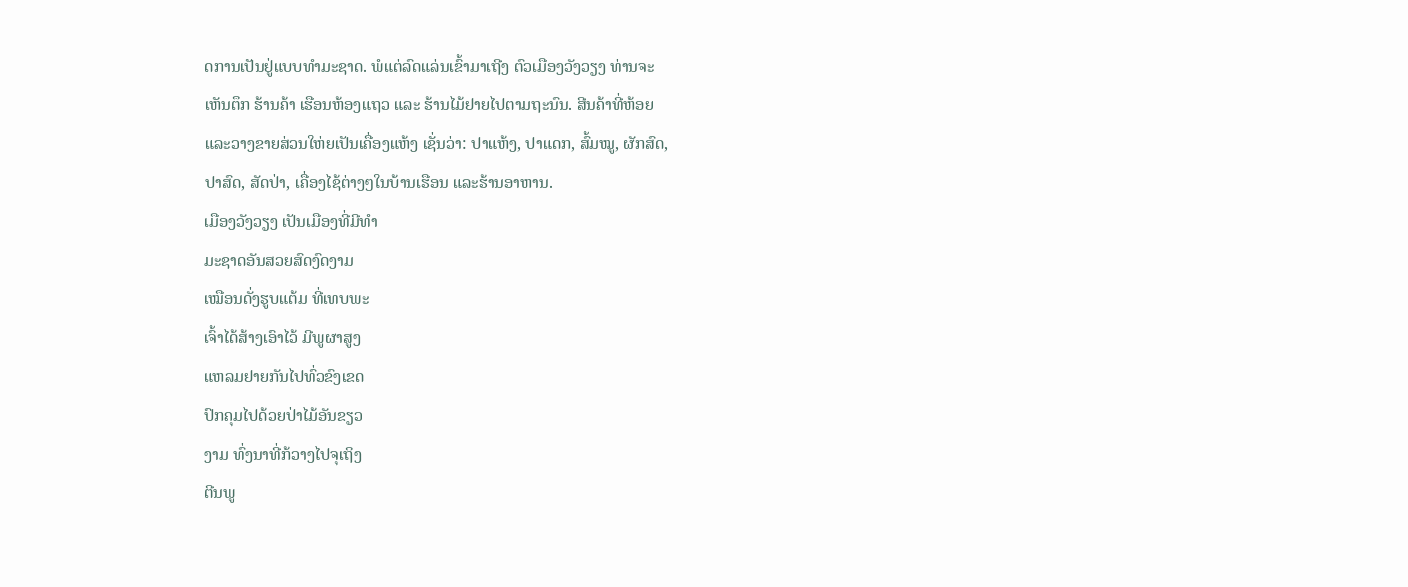ດການເປັນຢູ່ແບບທໍາມະຊາດ. ພໍແຕ່ລົດແລ່ນເຂົ້າມາເຖີງ ຕົວເມືອງວັງວຽງ ທ່ານຈະ
ເຫັນຕຶກ ຮ້ານຄ້າ ເຮືອນຫ້ອງແຖວ ແລະ ຮ້ານໄມ້ຢາຍໄປຕາມຖະນົນ. ສີນຄ້າທີ່ຫ້ອຍ
ແລະວາງຂາຍສ່ວນໃຫ່ຍເປັນເຄື່ອງແຫ້ງ ເຊັ່ນວ່າ: ປາແຫ້ງ, ປາແດກ, ສົ້ມໝູ, ຜັກສົດ,
ປາສົດ, ສັດປ່າ, ເຄື່ອງໄຊ້ຕ່າງໆໃນບ້ານເຮືອນ ແລະຮ້ານອາຫານ.
ເມືອງວັງວຽງ ເປັນເມືອງທີ່ມີທໍາ
ມະຊາດອັນສວຍສົດງົດງາມ
ເໝືອນດັ່ງຮູບແຕ້ມ ທີ່ເທບພະ
ເຈົ້າໄດ້ສ້າງເອົາໄວ້ ມີພູຜາສູງ
ແຫລມຢາຍກັນໄປທົ່ວຂົງເຂດ
ປົກຄຸມໄປດ້ວຍປ່າໄມ້ອັນຂຽວ
ງາມ ທົ່ງນາທີ່ກ້ວາງໄປຈຸເຖິງ
ຕີນພູ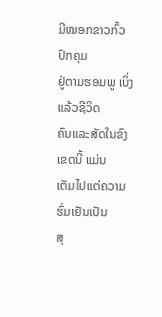ມີໝອກຂາວກົ້ວປົກຄຸມ
ຢູ່ຕາມຮອມພູ ເບິ່ງແລ້ວຊີວິດ
ຄົນແລະສັດໃນຂົງເຂດນີ້ ແມ່ນ
ເຕັມໄປແຕ່ຄວາມຮົ່ມເຢັນເປັນ
ສຸ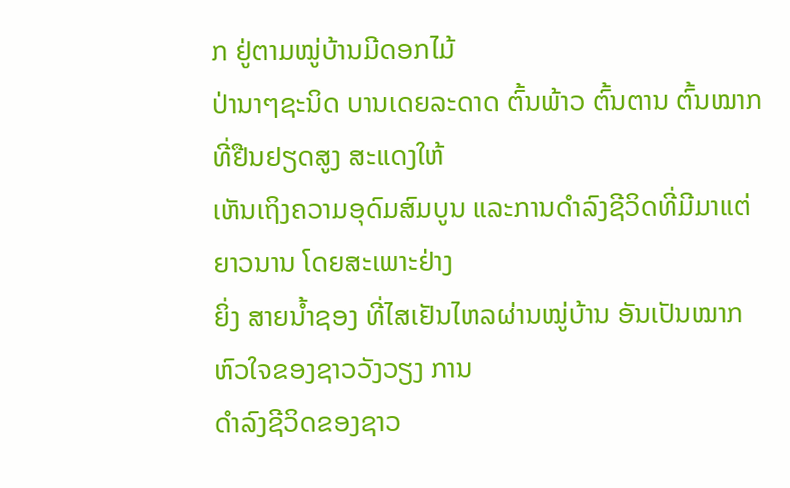ກ ຢູ່ຕາມໝູ່ບ້ານມີດອກໄມ້
ປ່ານາໆຊະນິດ ບານເດຍລະດາດ ຕົ້ນພ້າວ ຕົ້ນຕານ ຕົ້ນໝາກທີ່ຢືນຢຽດສູງ ສະແດງໃຫ້
ເຫັນເຖິງຄວາມອຸດົມສົມບູນ ແລະການດໍາລົງຊີວິດທີ່ມີມາແຕ່ຍາວນານ ໂດຍສະເພາະຢ່າງ
ຍິ່ງ ສາຍນໍ້າຊອງ ທີ່ໄສເຢັນໄຫລຜ່ານໝູ່ບ້ານ ອັນເປັນໝາກຫົວໃຈຂອງຊາວວັງວຽງ ການ
ດໍາລົງຊີວິດຂອງຊາວ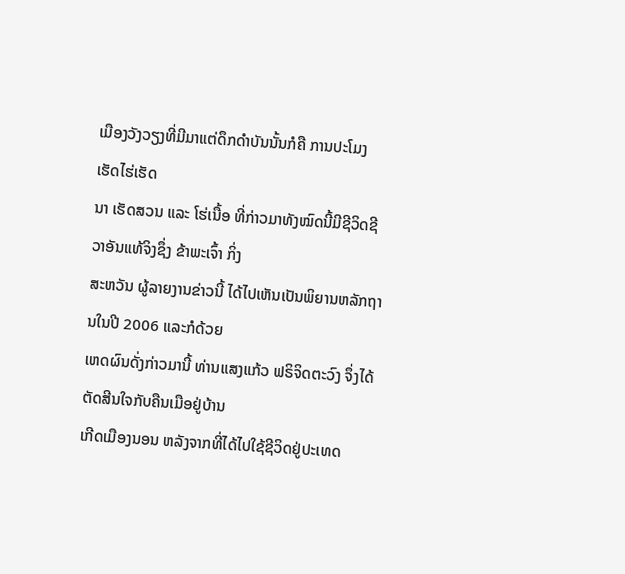ເມືອງວັງວຽງທີ່ມີມາແຕ່ດຶກດໍາບັນນັ້ນກໍຄື ການປະໂມງ ເຮັດໄຮ່ເຮັດ
ນາ ເຮັດສວນ ແລະ ໂຮ່ເນື້ອ ທີ່ກ່າວມາທັງໝົດນີ້ມີຊີວິດຊີວາອັນແທ້ຈິງຊຶ່ງ ຂ້າພະເຈົ້າ ກິ່ງ
ສະຫວັນ ຜູ້ລາຍງານຂ່າວນີ້ ໄດ້ໄປເຫັນເປັນພິຍານຫລັກຖານໃນປີ 2006 ແລະກໍດ້ວຍ
ເຫດຜົນດັ່ງກ່າວມານີ້ ທ່ານແສງແກ້ວ ຟຣິຈິດຕະວົງ ຈຶ່ງໄດ້ຕັດສີນໃຈກັບຄືນເມືອຢູ່ບ້ານ
ເກີດເມືອງນອນ ຫລັງຈາກທີ່ໄດ້ໄປໃຊ້ຊີວິດຢູ່ປະເທດ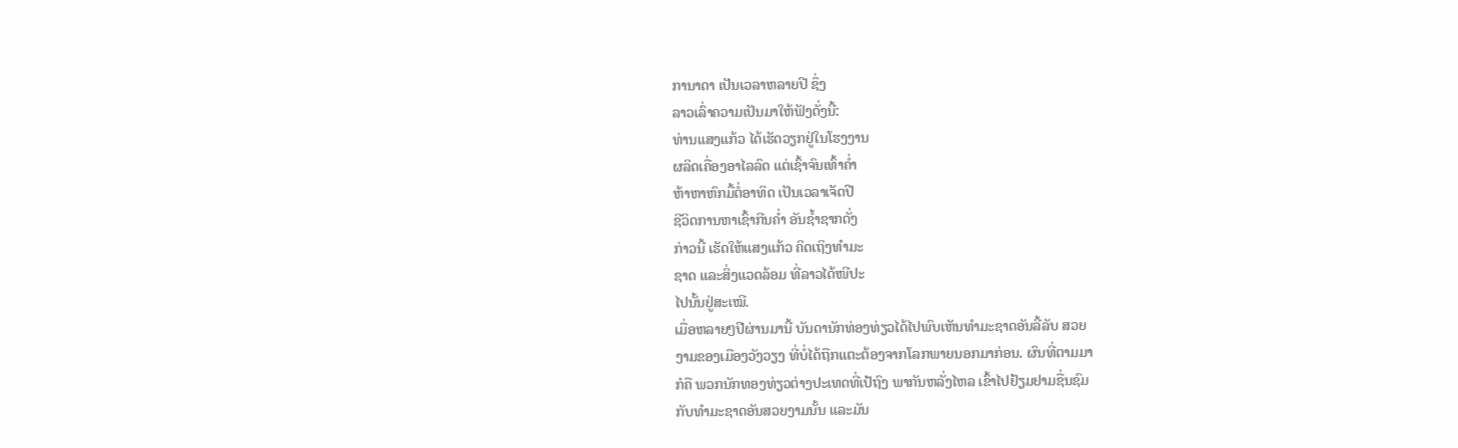ການາດາ ເປັນເວລາຫລາຍປີ ຊຶ່ງ
ລາວເລົ່າຄວາມເປັນມາໃຫ້ຟັງດັ່ງນີ້:
ທ່ານແສງແກ້ວ ໄດ້ເຮັດວຽກຢູ່ໃນໂຮງງານ
ຜລິດເຄື່ອງອາໄລລົດ ແຕ່ເຊົ້າຈົນເທົ້າຄໍ່າ
ຫ້າຫາຫົກມື້ຕໍ່ອາທິດ ເປັນເວລາເຈັດປີ
ຊີວິດການຫາເຊົ້າກີນຄໍ່າ ອັນຊໍ້າຊາກດັ່ງ
ກ່າວນີ້ ເຮັດໃຫ້ແສງແກ້ວ ຄິດເຖິງທໍາມະ
ຊາດ ແລະສິ່ງແວດລ້ອມ ທີ່ລາວໄດ້ໜີປະ
ໄປນັ້ນຢູ່ສະເໝີ.
ເມື່ອຫລາຍໆປີຜ່ານມານີ້ ບັນດານັກທ່ອງທ່ຽວໄດ້ໄປພົບເຫັນທໍາມະຊາດອັນລີ້ລັບ ສວຍ
ງາມຂອງເມືອງວັງວຽງ ທີ່ບໍ່ໄດ້ຖືກແຕະຕ້ອງຈາກໂລກພາຍນອກມາກ່ອນ. ຜົນທີ່ຕາມມາ
ກໍຄື ພວກນັກທອງທ່ຽວຕ່າງປະເທດທີ່ເປ້ຖົງ ພາກັນຫລັ່ງໄຫລ ເຂົ້າໄປຢ້ຽມຢາມຊື່ນຊົມ
ກັບທໍາມະຊາດອັນສວຍງາມນັ້ນ ແລະມັນ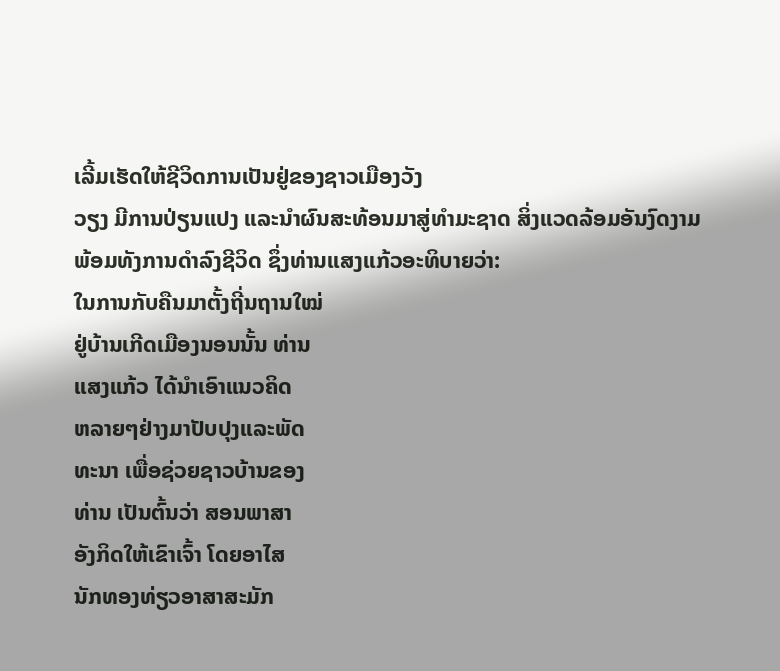ເລີ້ມເຮັດໃຫ້ຊີວິດການເປັນຢູ່ຂອງຊາວເມືອງວັງ
ວຽງ ມີການປ່ຽນແປງ ແລະນໍາຜົນສະທ້ອນມາສູ່ທໍາມະຊາດ ສິ່ງແວດລ້ອມອັນງົດງາມ
ພ້ອມທັງການດໍາລົງຊີວິດ ຊຶ່ງທ່ານແສງແກ້ວອະທິບາຍວ່າ:
ໃນການກັບຄືນມາຕັ້ງຖີ່ນຖານໃໝ່
ຢູ່ບ້ານເກີດເມືອງນອນນັ້ນ ທ່ານ
ແສງແກ້ວ ໄດ້ນໍາເອົາແນວຄິດ
ຫລາຍໆຢ່າງມາປັບປຸງແລະພັດ
ທະນາ ເພື່ອຊ່ວຍຊາວບ້ານຂອງ
ທ່ານ ເປັນຕົ້ນວ່າ ສອນພາສາ
ອັງກິດໃຫ້ເຂົາເຈົ້າ ໂດຍອາໄສ
ນັກທອງທ່ຽວອາສາສະມັກ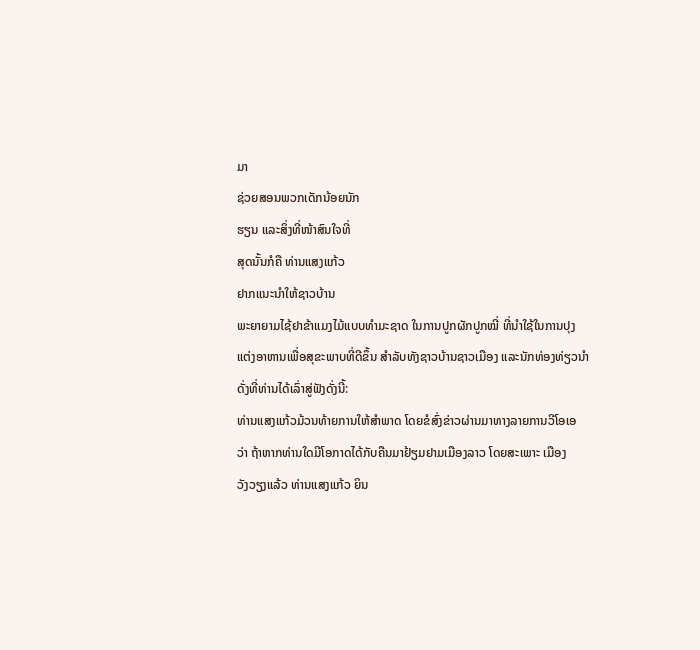ມາ
ຊ່ວຍສອນພວກເດັກນ້ອຍນັກ
ຮຽນ ແລະສິ່ງທີ່ໜ້າສົນໃຈທີ່
ສຸດນັ້ນກໍຄື ທ່ານແສງແກ້ວ
ຢາກແນະນໍາໃຫ້ຊາວບ້ານ
ພະຍາຍາມໄຊ້ຢາຂ້າແມງໄມ້ແບບທໍາມະຊາດ ໃນການປູກຜັກປູກໝີ່ ທີ່ນໍາໃຊ້ໃນການປຸງ
ແຕ່ງອາຫານເພື່ອສຸຂະພາບທີ່ດີຂຶ້ນ ສໍາລັບທັງຊາວບ້ານຊາວເມືອງ ແລະນັກທ່ອງທ່ຽວນໍາ
ດັ່ງທີ່ທ່ານໄດ້ເລົ່າສູ່ຟັງດັ່ງນີ້:
ທ່ານແສງແກ້ວມ້ວນທ້າຍການໃຫ້ສໍາພາດ ໂດຍຂໍສົ່ງຂ່າວຜ່ານມາທາງລາຍການວີໂອເອ
ວ່າ ຖ້າຫາກທ່ານໃດມີໂອກາດໄດ້ກັບຄືນມາຢ້ຽມຢາມເມືອງລາວ ໂດຍສະເພາະ ເມືອງ
ວັງວຽງແລ້ວ ທ່ານແສງແກ້ວ ຍິນ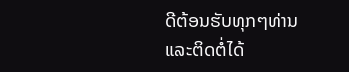ດີຕ້ອນຮັບທຸກໆທ່ານ ແລະຕິດຕໍ່ໄດ້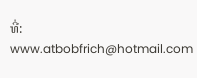ທີ່:
www.atbobfrich@hotmail.com